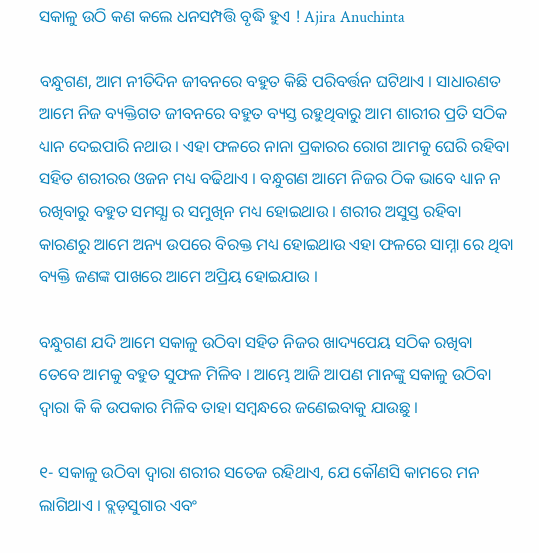ସକାଳୁ ଉଠି କଣ କଲେ ଧନସମ୍ପତ୍ତି ବୃଦ୍ଧି ହୁଏ ! Ajira Anuchinta

ବନ୍ଧୁଗଣ, ଆମ ନୀତିଦିନ ଜୀବନରେ ବହୁତ କିଛି ପରିବର୍ତ୍ତନ ଘଟିଥାଏ । ସାଧାରଣତ ଆମେ ନିଜ ବ୍ୟକ୍ତିଗତ ଜୀବନରେ ବହୁତ ବ୍ୟସ୍ତ ରହୁଥିବାରୁ ଆମ ଶାରୀର ପ୍ରତି ସଠିକ ଧ୍ୟାନ ଦେଇପାରି ନଥାଉ । ଏହା ଫଳରେ ନାନା ପ୍ରକାରର ରୋଗ ଆମକୁ ଘେରି ରହିବା ସହିତ ଶରୀରର ଓଜନ ମଧ୍ୟ ବଢିଥାଏ । ବନ୍ଧୁଗଣ ଆମେ ନିଜର ଠିକ ଭାବେ ଧ୍ୟାନ ନ ରଖିବାରୁ ବହୁତ ସମସ୍ଯା ର ସମୁଖିନ ମଧ୍ୟ ହୋଇଥାଉ । ଶରୀର ଅସୁସ୍ତ ରହିବା କାରଣରୁ ଆମେ ଅନ୍ୟ ଉପରେ ବିରକ୍ତ ମଧ୍ୟ ହୋଇଥାଉ ଏହା ଫଳରେ ସାମ୍ନା ରେ ଥିବା ବ୍ୟକ୍ତି ଜଣଙ୍କ ପାଖରେ ଆମେ ଅପ୍ରିୟ ହୋଇଯାଉ ।

ବନ୍ଧୁଗଣ ଯଦି ଆମେ ସକାଳୁ ଉଠିବା ସହିତ ନିଜର ଖାଦ୍ୟପେୟ ସଠିକ ରଖିବା ତେବେ ଆମକୁ ବହୁତ ସୁଫଳ ମିଳିବ । ଆମ୍ଭେ ଆଜି ଆପଣ ମାନଙ୍କୁ ସକାଳୁ ଉଠିବା ଦ୍ଵାରା କି କି ଉପକାର ମିଳିବ ତାହା ସମ୍ବନ୍ଧରେ ଜଣେଇବାକୁ ଯାଉଛୁ ।

୧- ସକାଳୁ ଉଠିବା ଦ୍ଵାରା ଶରୀର ସତେଜ ରହିଥାଏ, ଯେ କୌଣସି କାମରେ ମନ ଲାଗିଥାଏ । ବ୍ଲଡ଼ସୁଗାର ଏବଂ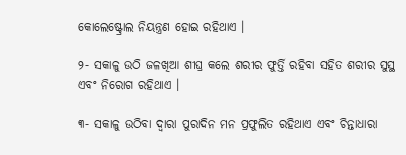କୋଲେଷ୍ଟ୍ରୋଲ ନିୟନ୍ତ୍ରଣ ହୋଇ ରହିଥାଏ ।

୨- ସକାଳୁ ଉଠି ଜଳଖିଆ ଶୀଘ୍ର କଲେ ଶରୀର ଫୁର୍ତ୍ତି ରହିବା ସହିତ ଶରୀର ସୁସ୍ଥ ଏବଂ ନିରୋଗ ରହିଥାଏ ।

୩- ସକାଳୁ ଉଠିବା ଦ୍ଵାରା ପୁରାଦିନ ମନ ପ୍ରଫୁଲିତ ରହିଥାଏ ଏବଂ ଚିନ୍ତାଧାରା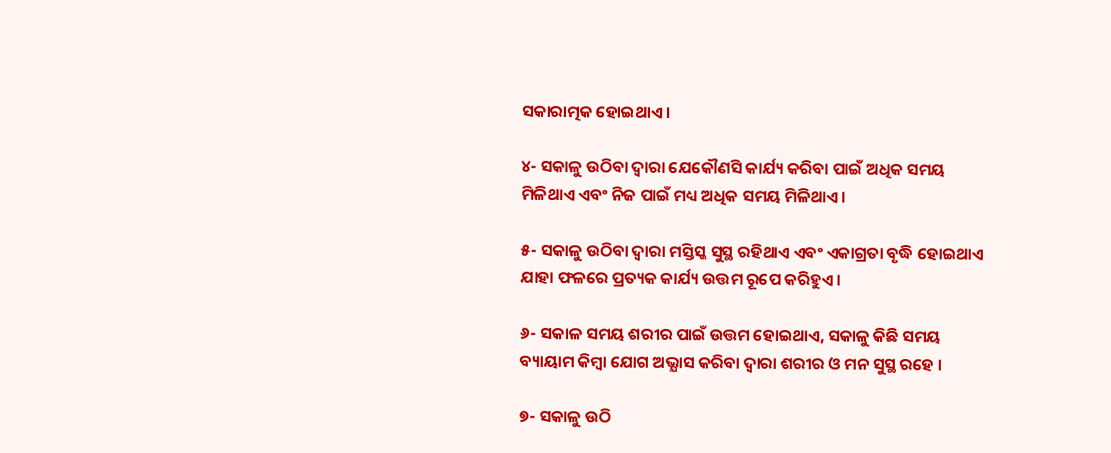ସକାରାତ୍ମକ ହୋଇଥାଏ ।

୪- ସକାଳୁ ଉଠିବା ଦ୍ଵାରା ଯେକୌଣସି କାର୍ଯ୍ୟ କରିବା ପାଇଁ ଅଧିକ ସମୟ ମିଳିଥାଏ ଏବଂ ନିଜ ପାଇଁ ମଧ୍ୟ ଅଧିକ ସମୟ ମିଳିଥାଏ ।

୫- ସକାଳୁ ଉଠିବା ଦ୍ଵାରା ମସ୍ତିସ୍କ ସୁସ୍ଥ ରହିଥାଏ ଏବଂ ଏକାଗ୍ରତା ବୃଦ୍ଧି ହୋଇଥାଏ ଯାହା ଫଳରେ ପ୍ରତ୍ୟକ କାର୍ଯ୍ୟ ଉତ୍ତମ ରୂପେ କରିହୁଏ ।

୬- ସକାଳ ସମୟ ଶରୀର ପାଇଁ ଉତ୍ତମ ହୋଇଥାଏ, ସକାଳୁ କିଛି ସମୟ ବ୍ୟାୟାମ କିମ୍ବା ଯୋଗ ଅଭ୍ଯାସ କରିବା ଦ୍ଵାରା ଶରୀର ଓ ମନ ସୁସ୍ଥ ରହେ ।

୭- ସକାଳୁ ଉଠି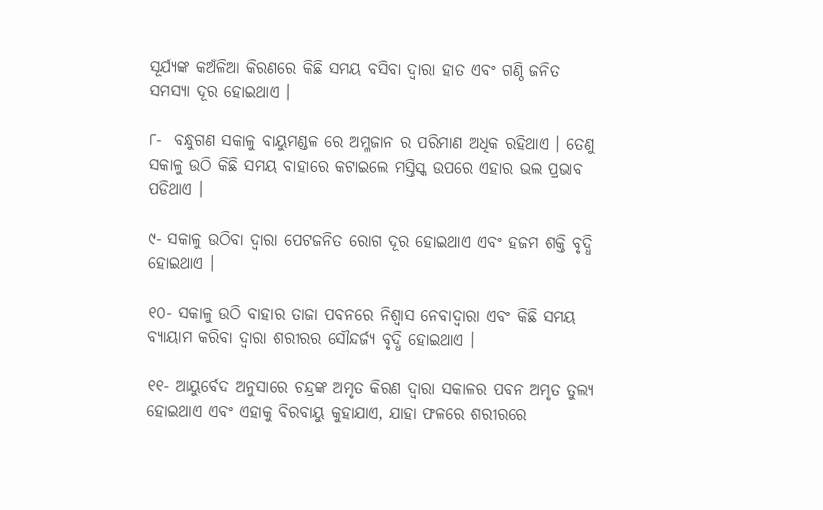ସୂର୍ଯ୍ୟଙ୍କ କଅଁଳିଆ କିରଣରେ କିଛି ସମୟ ବସିବା ଦ୍ଵାରା ହାତ ଏବଂ ଗଣ୍ଠି ଜନିତ ସମସ୍ଯା ଦୂର ହୋଇଥାଏ ।

୮-  ବନ୍ଧୁଗଣ ସକାଳୁ ବାୟୁମଣ୍ଡଳ ରେ ଅମ୍ଳଜାନ ର ପରିମାଣ ଅଧିକ ରହିଥାଏ । ତେଣୁ ସକାଳୁ ଉଠି କିଛି ସମୟ ବାହାରେ କଟାଇଲେ ମସ୍ତିସ୍କ ଉପରେ ଏହାର ଭଲ ପ୍ରଭାବ ପଡିଥାଏ ।

୯- ସକାଳୁ ଉଠିବା ଦ୍ଵାରା ପେଟଜନିତ ରୋଗ ଦୂର ହୋଇଥାଏ ଏବଂ ହଜମ ଶକ୍ତି ବୃଦ୍ଧି ହୋଇଥାଏ ।

୧୦- ସକାଳୁ ଉଠି ବାହାର ତାଜା ପବନରେ ନିଶ୍ଵାସ ନେବାଦ୍ବାରା ଏବଂ କିଛି ସମୟ ବ୍ୟାୟାମ କରିବା ଦ୍ଵାରା ଶରୀରର ସୌନ୍ଦର୍ଜ୍ୟ ବୃଦ୍ଧି ହୋଇଥାଏ ।

୧୧- ଆୟୁର୍ବେଦ ଅନୁସାରେ ଚନ୍ଦ୍ରଙ୍କ ଅମୃତ କିରଣ ଦ୍ଵାରା ସକାଳର ପବନ ଅମୃତ ତୁଲ୍ୟ ହୋଇଥାଏ ଏବଂ ଏହାକୁ ବିରବାୟୁ କୁହାଯାଏ, ଯାହା ଫଳରେ ଶରୀରରେ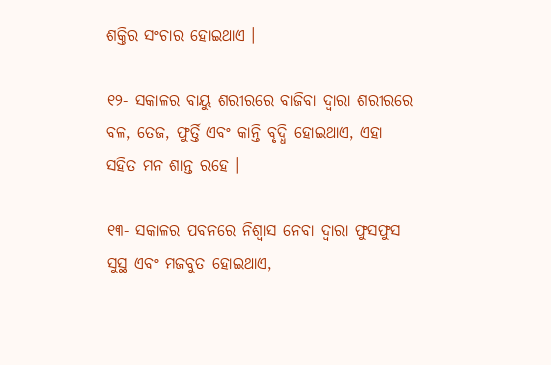ଶକ୍ତିର ସଂଚାର ହୋଇଥାଏ ।

୧୨- ସକାଳର ବାୟୁ ଶରୀରରେ ବାଜିବା ଦ୍ଵାରା ଶରୀରରେ ବଳ, ତେଜ, ଫୁର୍ତ୍ତି ଏବଂ କାନ୍ତି ବୃଦ୍ଧି ହୋଇଥାଏ, ଏହା ସହିତ ମନ ଶାନ୍ତ ରହେ ।

୧୩- ସକାଳର ପବନରେ ନିଶ୍ଵାସ ନେବା ଦ୍ଵାରା ଫୁସଫୁସ ସୁସ୍ଥ ଏବଂ ମଜବୁତ ହୋଇଥାଏ,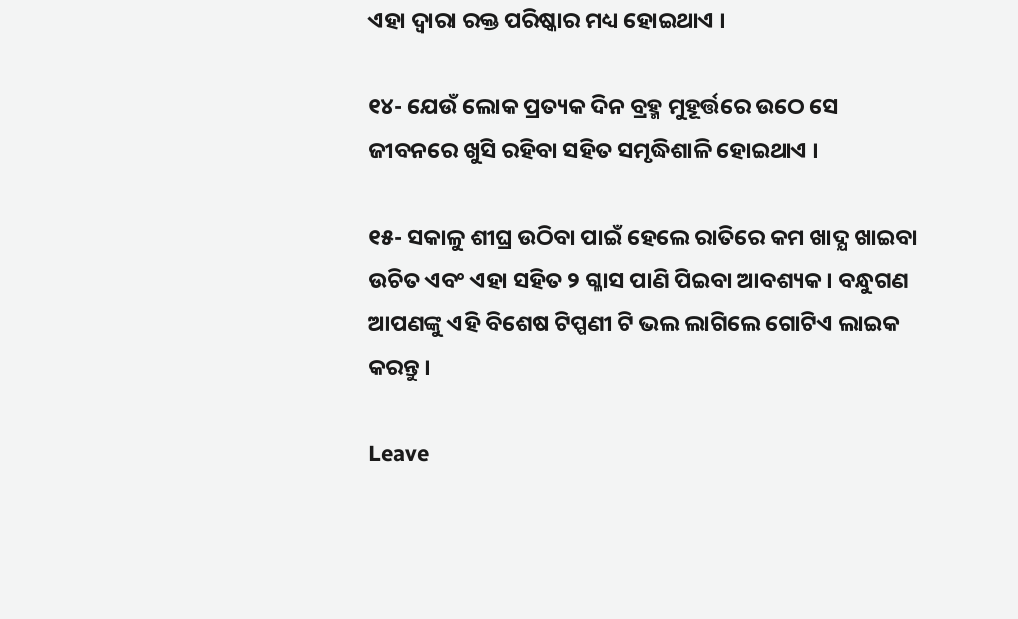ଏହା ଦ୍ଵାରା ରକ୍ତ ପରିଷ୍କାର ମଧ୍ୟ ହୋଇଥାଏ ।

୧୪- ଯେଉଁ ଲୋକ ପ୍ରତ୍ୟକ ଦିନ ବ୍ରହ୍ମ ମୁହୂର୍ତ୍ତରେ ଉଠେ ସେ ଜୀବନରେ ଖୁସି ରହିବା ସହିତ ସମୃଦ୍ଧିଶାଳି ହୋଇଥାଏ ।

୧୫- ସକାଳୁ ଶୀଘ୍ର ଉଠିବା ପାଇଁ ହେଲେ ରାତିରେ କମ ଖାଦ୍ଯ ଖାଇବା ଉଚିତ ଏବଂ ଏହା ସହିତ ୨ ଗ୍ଳାସ ପାଣି ପିଇବା ଆବଶ୍ୟକ । ବନ୍ଧୁଗଣ ଆପଣଙ୍କୁ ଏହି ବିଶେଷ ଟିପ୍ପଣୀ ଟି ଭଲ ଲାଗିଲେ ଗୋଟିଏ ଲାଇକ କରନ୍ତୁ ।

Leave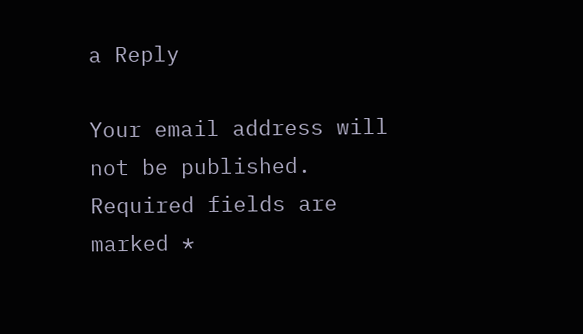a Reply

Your email address will not be published. Required fields are marked *